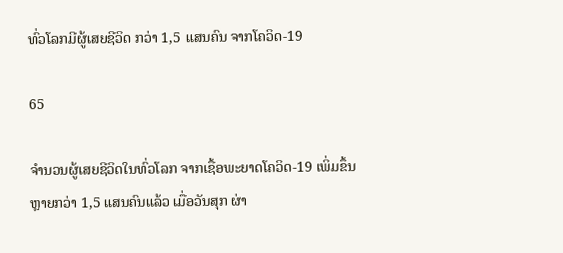ທົ່ວໂລກມີຜູ້ເສຍຊີວິດ ກວ່າ 1,5 ແສນຄົນ ຈາກໂຄວິດ-19

65

ຈຳນວນຜູ້ເສຍຊີວິດໃນທົ່ວໂລກ ຈາກເຊື້ອພະຍາດໂຄວິດ-19 ເພິ່ມຂຶ້ນຫຼາຍກວ່າ 1,5 ແສນຄົນແລ້ວ ເມື່ອວັນສຸກ ຜ່າ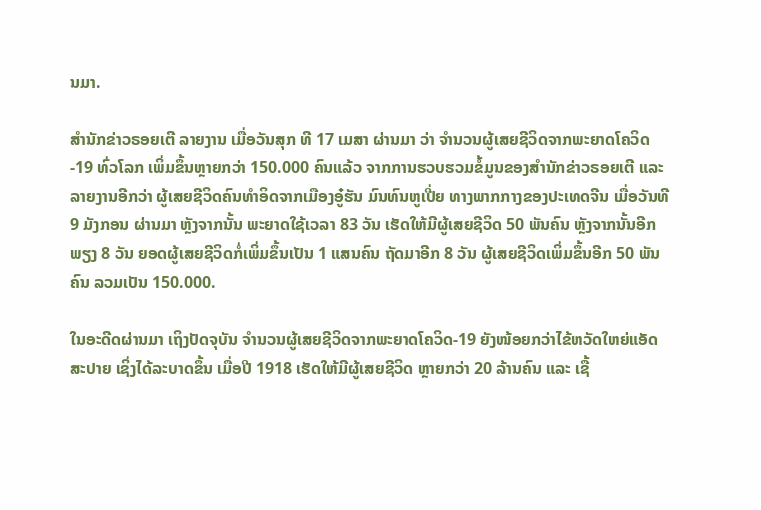ນມາ.

ສຳນັກຂ່າວຣອຍເຕີ ລາຍງານ ເມື່ອວັນສຸກ ທີ 17 ເມສາ ຜ່ານມາ ວ່າ ຈຳນວນຜູ້ເສຍຊີວິດຈາກພະຍາດໂຄວິດ-19 ທົ່ວໂລກ ເພິ່ມຂຶ້ນຫຼາຍກວ່າ 150.000 ຄົນແລ້ວ ຈາກການຮວບຮວມຂໍ້ມູນຂອງສຳນັກຂ່າວຣອຍເຕີ ແລະ ລາຍງານອີກວ່າ ຜູ້ເສຍຊີວິດຄົນທຳອິດຈາກເມືອງອູ໋ຮັນ ມົນທົນຫູເປີ່ຍ ທາງພາກກາງຂອງປະເທດຈີນ ເມື່ອວັນທີ 9 ມັງກອນ ຜ່ານມາ ຫຼັງຈາກນັ້ນ ພະຍາດໃຊ້ເວລາ 83 ວັນ ເຮັດໃຫ້ມີຜູ້ເສຍຊີວິດ 50 ພັນຄົນ ຫຼັງຈາກນັ້ນອີກພຽງ 8 ວັນ ຍອດຜູ້ເສຍຊີວິດກໍ່ເພິ່ມຂຶ້ນເປັນ 1 ແສນຄົນ ຖັດມາອີກ 8 ວັນ ຜູ້ເສຍຊີວິດເພິ່ມຂຶ້ນອີກ 50 ພັນຄົນ ລວມເປັນ 150.000.

ໃນອະດີດຜ່ານມາ ເຖິງປັດຈຸບັນ ຈຳນວນຜູ້ເສຍຊີວິດຈາກພະຍາດໂຄວິດ-19 ຍັງໜ້ອຍກວ່າໄຂ້ຫວັດໃຫຍ່ແອັດສະປາຍ ເຊິ່ງໄດ້ລະບາດຂຶ້ນ ເມື່ອປີ 1918 ເຮັດໃຫ້ມີຜູ້ເສຍຊີວິດ ຫຼາຍກວ່າ 20 ລ້ານຄົນ ແລະ ເຊື້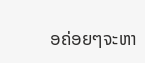ອຄ່ອຍໆຈະຫາ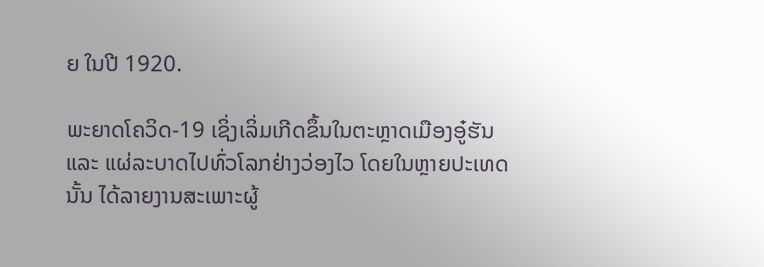ຍ ໃນປີ 1920.

ພະຍາດໂຄວິດ-19 ເຊິ່ງເລິ່ມເກີດຂຶ້ນໃນຕະຫຼາດເມືອງອູ໋ຮັນ ແລະ ແຜ່ລະບາດໄປທົ່ວໂລກຢ່າງວ່ອງໄວ ໂດຍໃນຫຼາຍປະເທດນັ້ນ ໄດ້ລາຍງານສະເພາະຜູ້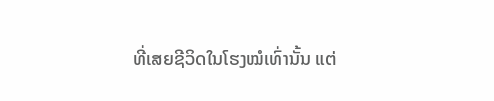ທີ່ເສຍຊີວິດໃນໂຮງໝໍເທົ່ານັ້ນ ແຕ່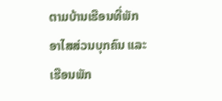ຕາມບ້ານເຮືອນທີ່ພັກອາໄສສ່ວນບຸກຄົນ ແລະ ເຮືອນພັກ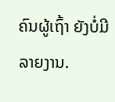ຄົນຜູ້ເຖົ້າ ຍັງບໍ່ມີລາຍງານ.